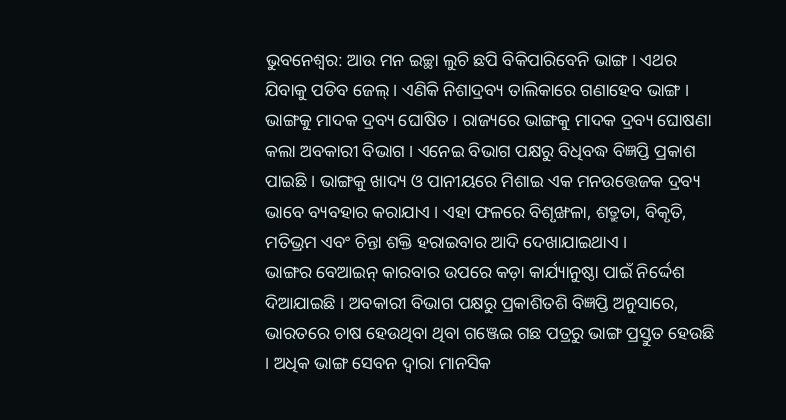ଭୁବନେଶ୍ୱର: ଆଉ ମନ ଇଚ୍ଛା ଲୁଚି ଛପି ବିକିପାରିବେନି ଭାଙ୍ଗ । ଏଥର ଯିବାକୁ ପଡିବ ଜେଲ୍ । ଏଣିକି ନିଶାଦ୍ରବ୍ୟ ତାଲିକାରେ ଗଣାହେବ ଭାଙ୍ଗ । ଭାଙ୍ଗକୁ ମାଦକ ଦ୍ରବ୍ୟ ଘୋଷିତ । ରାଜ୍ୟରେ ଭାଙ୍ଗକୁ ମାଦକ ଦ୍ରବ୍ୟ ଘୋଷଣା କଲା ଅବକାରୀ ବିଭାଗ । ଏନେଇ ବିଭାଗ ପକ୍ଷରୁ ବିଧିବଦ୍ଧ ବିଜ୍ଞପ୍ତି ପ୍ରକାଶ ପାଇଛି । ଭାଙ୍ଗକୁ ଖାଦ୍ୟ ଓ ପାନୀୟରେ ମିଶାଇ ଏକ ମନଉତ୍ତେଜକ ଦ୍ରବ୍ୟ ଭାବେ ବ୍ୟବହାର କରାଯାଏ । ଏହା ଫଳରେ ବିଶୃଙ୍ଖଳା, ଶତ୍ରୁତା, ବିକୃତି, ମତିଭ୍ରମ ଏବଂ ଚିନ୍ତା ଶକ୍ତି ହରାଇବାର ଆଦି ଦେଖାଯାଇଥାଏ ।
ଭାଙ୍ଗର ବେଆଇନ୍ କାରବାର ଉପରେ କଡ଼ା କାର୍ଯ୍ୟାନୁଷ୍ଠା ପାଇଁ ନିର୍ଦ୍ଦେଶ ଦିଆଯାଇଛି । ଅବକାରୀ ବିଭାଗ ପକ୍ଷରୁ ପ୍ରକାଶିତଶି ବିଜ୍ଞପ୍ତି ଅନୁସାରେ, ଭାରତରେ ଚାଷ ହେଉଥିବା ଥିବା ଗଞ୍ଜେଇ ଗଛ ପତ୍ରରୁ ଭାଙ୍ଗ ପ୍ରସ୍ତୁତ ହେଉଛି । ଅଧିକ ଭାଙ୍ଗ ସେବନ ଦ୍ୱାରା ମାନସିକ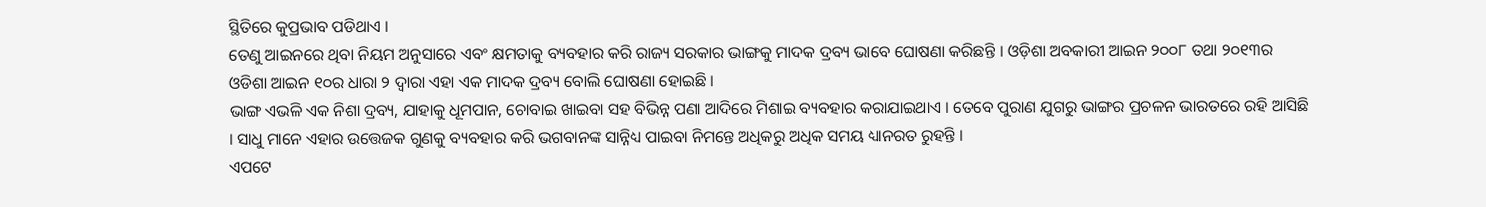ସ୍ଥିତିରେ କୁପ୍ରଭାବ ପଡିଥାଏ ।
ତେଣୁ ଆଇନରେ ଥିବା ନିୟମ ଅନୁସାରେ ଏବଂ କ୍ଷମତାକୁ ବ୍ୟବହାର କରି ରାଜ୍ୟ ସରକାର ଭାଙ୍ଗକୁ ମାଦକ ଦ୍ରବ୍ୟ ଭାବେ ଘୋଷଣା କରିଛନ୍ତି । ଓଡ଼ିଶା ଅବକାରୀ ଆଇନ ୨୦୦୮ ତଥା ୨୦୧୩ର ଓଡିଶା ଆଇନ ୧୦ର ଧାରା ୨ ଦ୍ୱାରା ଏହା ଏକ ମାଦକ ଦ୍ରବ୍ୟ ବୋଲି ଘୋଷଣା ହୋଇଛି ।
ଭାଙ୍ଗ ଏଭଳି ଏକ ନିଶା ଦ୍ରବ୍ୟ, ଯାହାକୁ ଧୂମପାନ, ଚୋବାଇ ଖାଇବା ସହ ବିଭିନ୍ନ ପଣା ଆଦିରେ ମିଶାଇ ବ୍ୟବହାର କରାଯାଇଥାଏ । ତେବେ ପୁରାଣ ଯୁଗରୁ ଭାଙ୍ଗର ପ୍ରଚଳନ ଭାରତରେ ରହି ଆସିଛି । ସାଧୁ ମାନେ ଏହାର ଉତ୍ତେଜକ ଗୁଣକୁ ବ୍ୟବହାର କରି ଭଗବାନଙ୍କ ସାନ୍ନିଧ୍ୟ ପାଇବା ନିମନ୍ତେ ଅଧିକରୁ ଅଧିକ ସମୟ ଧ୍ୟାନରତ ରୁହନ୍ତି ।
ଏପଟେ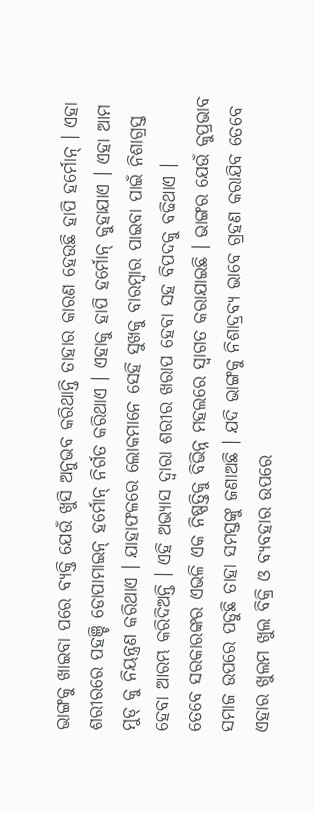ଭାଙ୍ଗକୁ ଖାଇବା ପରେ ବ୍ୟକ୍ତି ଯେଉଁ ଖୁସି ଅନୁଭବ କରିଥାନ୍ତି ତାହାର କାରଣ ହେଉଛି ହାପି ହର୍ମୋନ୍ । ଏହା ଶରୀରରେ ପହଞ୍ଚି ଡୋପାମାଇନ୍ ହର୍ମୋନ୍ ନିର୍ଗତ କରିଥାଏ । ଏହାକୁ ହାପି ହର୍ମୋନ୍ କୁହାଯାଏ । ଏହା ଆମ ମୁଡ୍ କୁ ନିୟନ୍ତ୍ରଣ କରିଥାଏ । ଯାହାଫଳରେ ଲୋକମାନେ ସେହି ସୁଖକୁ ବାରମ୍ବାର ପାଇବା ପାଇଁ ନିଶାଗ୍ରସ୍ତ ହେବା ଆରମ୍ଭ କରିଦିଅନ୍ତି । ଏହି ଅଭ୍ୟାସ ଦ୍ୱାରା ଶରୀର ଖରାପ ହେବା ସହ ବିପଦକୁ ବଢିଥାଏ ।
ତେବେ ସରକାରଙ୍କର ଏଭଳି ଏକ ନିଷ୍ପତ୍ତିକୁ ବିଭିନ୍ନ ମହଲରେ ସ୍ୱାଗତ କରାଯାଇଛି । ଭାଙ୍ଗର ଯେଉଁ କୁପ୍ରଭାବ ସମାଜ ଉପରେ ପଡୁଛି ତାହା ସମସ୍ତଙ୍କୁ ଜଣାଅଛି । ଯଦି ଭାଙ୍ଗକୁ ନିଶାଦ୍ରବ୍ୟ ଭାବେ ଗ୍ରହଣ କରାଯିବ ତେବେ ଏହାର ଖୁଲମ ଖୁଲ ବିକ୍ରି ଓ ବ୍ୟବହାର ଉପରେ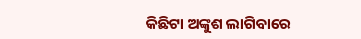କିଛିଟା ଅଙ୍କୁଶ ଲାଗିବାରେ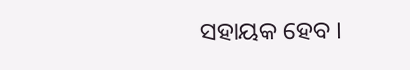ସହାୟକ ହେବ ।